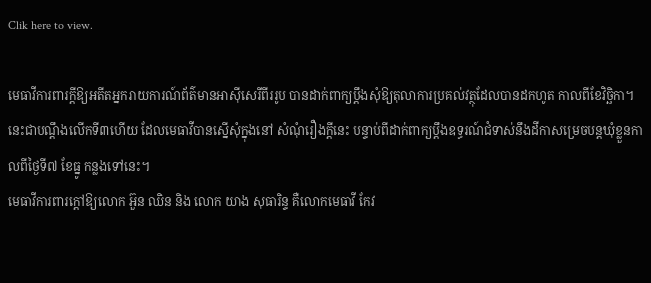Clik here to view.

មេធាវីការពារក្ដីឱ្យអតីតអ្នករាយការណ៍ព័ត៌មានអាស៊ីសេរីពីររូប បានដាក់ពាក្យប្ដឹងសុំឱ្យតុលាការប្រគល់វត្ថុដែលបានដកហូត កាលពីខែវិច្ឆិកា។ នេះជាបណ្ដឹងលើកទី៣ហើយ ដែលមេធាវីបានស្នើសុំក្នុងនៅ សំណុំរឿងក្ដីនេះ បន្ទាប់ពីដាក់ពាក្យប្ដឹងឧទ្ធរណ៍ជំទាស់នឹងដីកាសម្រេចបន្តឃុំខ្លួនកាលពីថ្ងៃទី៧ ខែធ្នូ កន្លងទៅនេះ។
មេធាវីការពារក្ដៅឱ្យលោក អ៊ួន ឈិន និង លោក យាង សុធារិន្ទ គឺលោកមេធាវី កែវ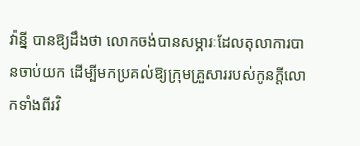វ៉ាន្នី បានឱ្យដឹងថា លោកចង់បានសម្ភារៈដែលតុលាការបានចាប់យក ដើម្បីមកប្រគល់ឱ្យក្រុមគ្រួសាររបស់កូនក្តីលោកទាំងពីរវិ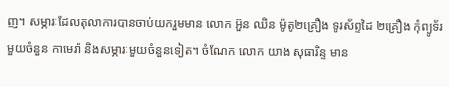ញ។ សម្ភារៈដែលតុលាការបានចាប់យករួមមាន លោក អ៊ួន ឈិន ម៉ូតូ២គ្រឿង ទូរស័ព្ទដៃ ២គ្រឿង កុំព្យូទ័រមួយចំនួន កាមេរ៉ា និងសម្ភារៈមួយចំនួនទៀត។ ចំណែក លោក យាង សុធារិន្ទ មាន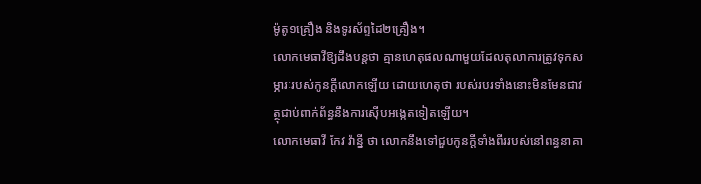ម៉ូតូ១គ្រឿង និងទូរស័ព្ទដៃ២គ្រឿង។
លោកមេធាវីឱ្យដឹងបន្តថា គ្មានហេតុផលណាមួយដែលតុលាការត្រូវទុកសម្ភារៈរបស់កូនក្ដីលោកឡើយ ដោយហេតុថា របស់របរទាំងនោះមិនមែនជាវត្ថុជាប់ពាក់ព័ន្ធនឹងការស៊ើបអង្កេតទៀតឡើយ។
លោកមេធាវី កែវ វ៉ាន្នី ថា លោកនឹងទៅជួបកូនក្តីទាំងពីររបស់នៅពន្ធនាគា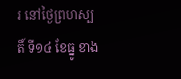រ នៅថ្ងៃព្រហស្បតិ៍ ទី១៤ ខែធ្នូ ខាង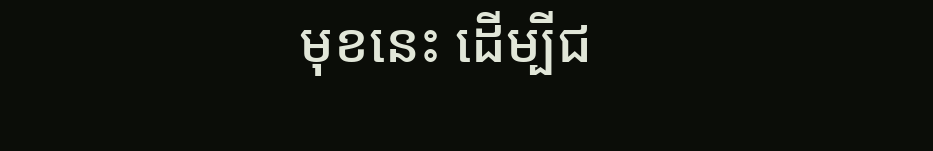មុខនេះ ដើម្បីជ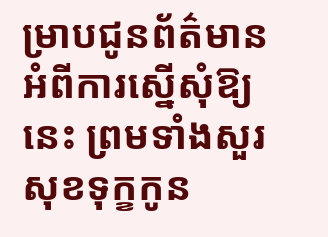ម្រាបជូនព័ត៌មានអំពីការស្នើសុំឱ្យនេះ ព្រមទាំងសួរសុខទុក្ខកូន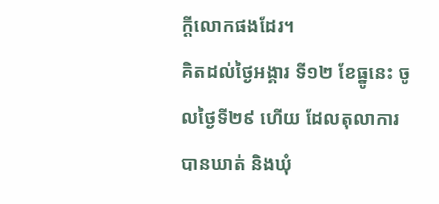ក្តីលោកផងដែរ។
គិតដល់ថ្ងៃអង្គារ ទី១២ ខែធ្នូនេះ ចូលថ្ងៃទី២៩ ហើយ ដែលតុលាការបានឃាត់ និងឃុំ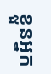ខ្លួនអ្នក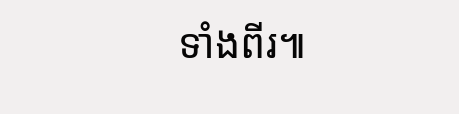ទាំងពីរ៕